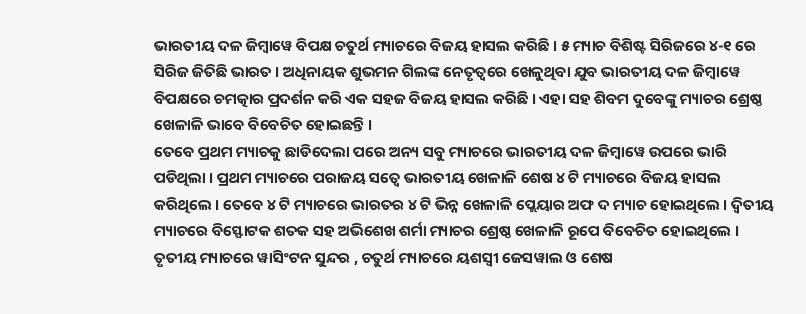ଭାରତୀୟ ଦଳ ଜିମ୍ବାୱେ ବିପକ୍ଷ ଚତୁର୍ଥ ମ୍ୟାଚରେ ବିଜୟ ହାସଲ କରିଛି । ୫ ମ୍ୟାଚ ବିଶିଷ୍ଟ ସିରିଜରେ ୪-୧ ରେ ସିରିଜ ଜିତିଛି ଭାରତ । ଅଧିନାୟକ ଶୁଭମନ ଗିଲଙ୍କ ନେତୃତ୍ୱରେ ଖେଳୁଥିବା ଯୁବ ଭାରତୀୟ ଦଳ ଜିମ୍ବାୱେ ବିପକ୍ଷରେ ଚମତ୍କାର ପ୍ରଦର୍ଶନ କରି ଏକ ସହଜ ବିଜୟ ହାସଲ କରିଛି । ଏହା ସହ ଶିବମ ଦୁବେଙ୍କୁ ମ୍ୟାଚର ଶ୍ରେଷ୍ଠ ଖେଳାଳି ଭାବେ ବିବେଚିତ ହୋଇଛନ୍ତି ।
ତେବେ ପ୍ରଥମ ମ୍ୟାଚକୁ ଛାଡିଦେଲା ପରେ ଅନ୍ୟ ସବୁ ମ୍ୟାଚରେ ଭାରତୀୟ ଦଳ ଜିମ୍ବାୱେ ଉପରେ ଭାରି ପଡିଥିଲା । ପ୍ରଥମ ମ୍ୟାଚରେ ପରାଜୟ ସତ୍ୱେ ଭାରତୀୟ ଖେଳାଳି ଶେଷ ୪ ଟି ମ୍ୟାଚରେ ବିଜୟ ହାସଲ କରିଥିଲେ । ତେବେ ୪ ଟି ମ୍ୟାଚରେ ଭାରତର ୪ ଟି ଭିନ୍ନ ଖେଳାଳି ପ୍ଲେୟାର ଅଫ ଦ ମ୍ୟାଚ ହୋଇଥିଲେ । ଦ୍ଵିତୀୟ ମ୍ୟାଚରେ ବିସ୍ଫୋଟକ ଶତକ ସହ ଅଭିଶେଖ ଶର୍ମା ମ୍ୟାଚର ଶ୍ରେଷ୍ଠ ଖେଳାଳି ରୂପେ ବିବେଚିତ ହୋଇଥିଲେ । ତୃତୀୟ ମ୍ୟାଚରେ ୱାସିଂଟନ ସୁନ୍ଦର , ଚତୁର୍ଥ ମ୍ୟାଚରେ ୟଶସ୍ଵୀ ଜେସୱାଲ ଓ ଶେଷ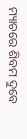ମ୍ୟାଚରେ ଶିବମ ଦୁବେ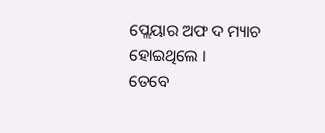ପ୍ଲେୟାର ଅଫ ଦ ମ୍ୟାଚ ହୋଇଥିଲେ ।
ତେବେ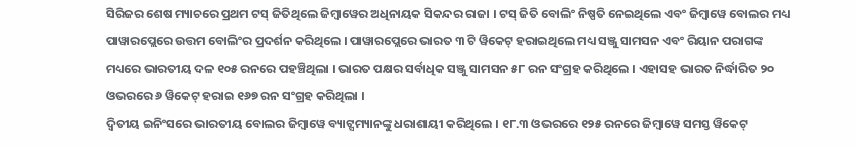ସିରିଜର ଶେଷ ମ୍ୟାଚରେ ପ୍ରଥମ ଟସ୍ ଜିତିଥିଲେ ଜିମ୍ବାୱେର ଅଧିନାୟକ ସିକନ୍ଦର ରାଜା । ଟସ୍ ଜିତି ବୋଲିଂ ନିଷ୍ପତି ନେଇଥିଲେ ଏବଂ ଜିମ୍ବାୱେ ବୋଲର ମଧ୍ୟ ପାୱାରପ୍ଲେରେ ଉତ୍ତମ ବୋଲିଂର ପ୍ରଦର୍ଶନ କରିଥିଲେ । ପାୱାରପ୍ଲେରେ ଭାରତ ୩ ଟି ୱିକେଟ୍ ହରାଇଥିଲେ ମଧ୍ୟ ସଞ୍ଜୁ ସାମସନ ଏବଂ ରିୟାନ ପରାଗଙ୍କ ମଧ୍ୟରେ ଭାରତୀୟ ଦଳ ୧୦୫ ରନରେ ପହଞ୍ଚିଥିଲା । ଭାରତ ପକ୍ଷର ସର୍ବାଧିକ ସଞ୍ଜୁ ସାମସନ ୫୮ ରନ ସଂଗ୍ରହ କରିଥିଲେ । ଏହାସହ ଭାରତ ନିର୍ଦ୍ଧାରିତ ୨୦ ଓଭରରେ ୬ ୱିକେଟ୍ ହରାଇ ୧୬୭ ରନ ସଂଗ୍ରହ କରିଥିଲା ।
ଦ୍ଵିତୀୟ ଇନିଂସରେ ଭାରତୀୟ ବୋଲର ଜିମ୍ବାୱେ ବ୍ୟାଟ୍ସମ୍ୟାନଙ୍କୁ ଧରାଶାୟୀ କରିଥିଲେ । ୧୮.୩ ଓଭରରେ ୧୨୫ ରନରେ ଜିମ୍ବାୱେ ସମସ୍ତ ୱିକେଟ୍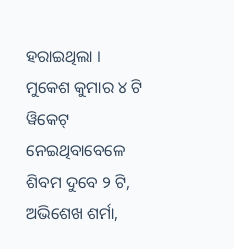ହରାଇଥିଲା । ମୁକେଶ କୁମାର ୪ ଟି ୱିକେଟ୍ ନେଇଥିବାବେଳେ ଶିବମ ଦୁବେ ୨ ଟି, ଅଭିଶେଖ ଶର୍ମା,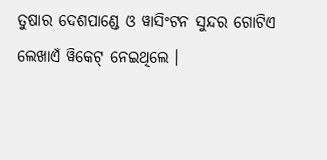ତୁଷାର ଦେଶପାଣ୍ଡେ ଓ ୱାସିଂଟନ ସୁନ୍ଦର ଗୋଟିଏ ଲେଖାଏଁ ୱିକେଟ୍ ନେଇଥିଲେ ।